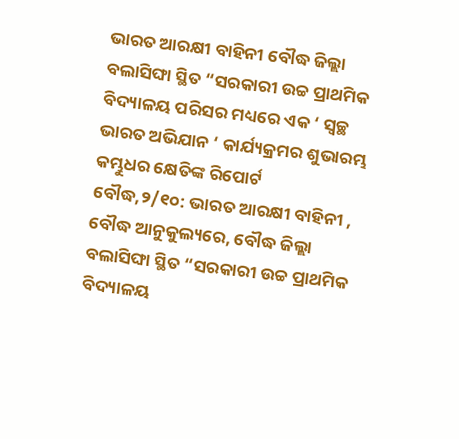ଭାରତ ଆରକ୍ଷୀ ବାହିନୀ ବୌଦ୍ଧ ଜିଲ୍ଲା ବଲାସିଙ୍ଘା ସ୍ଥିତ “ସରକାରୀ ଉଚ୍ଚ ପ୍ରାଥମିକ ବିଦ୍ୟାଳୟ ପରିସର ମଧ୍ୟରେ ଏକ ‘ ସ୍ୱଚ୍ଛ ଭାରତ ଅଭିଯାନ ‘ କାର୍ଯ୍ୟକ୍ରମର ଶୁଭାରମ୍ଭ
କମ୍ଭୁଧର କ୍ଷେତିଙ୍କ ରିପୋର୍ଟ
ବୌଦ୍ଧ,୨/୧୦: ଭାରତ ଆରକ୍ଷୀ ବାହିନୀ , ବୌଦ୍ଧ ଆନୁକୁଲ୍ୟରେ, ବୌଦ୍ଧ ଜିଲ୍ଲା ବଲାସିଙ୍ଘା ସ୍ଥିତ “ସରକାରୀ ଉଚ୍ଚ ପ୍ରାଥମିକ ବିଦ୍ୟାଳୟ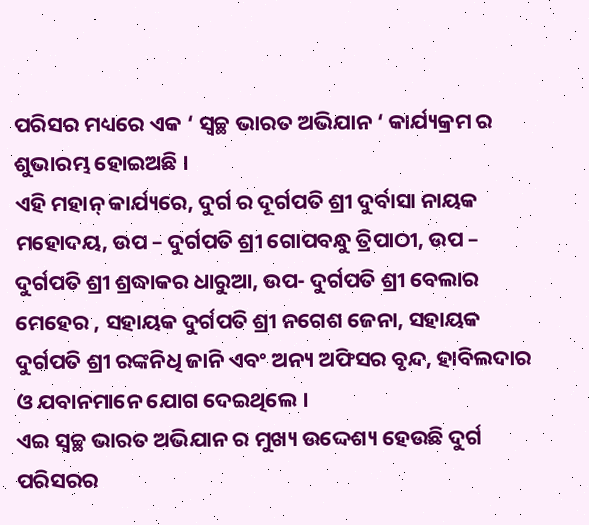ପରିସର ମଧ୍ୟରେ ଏକ ‘ ସ୍ୱଚ୍ଛ ଭାରତ ଅଭିଯାନ ‘ କାର୍ଯ୍ୟକ୍ରମ ର ଶୁଭାରମ୍ଭ ହୋଇଅଛି ।
ଏହି ମହାନ୍ କାର୍ଯ୍ୟରେ, ଦୁର୍ଗ ର ଦୂର୍ଗପତି ଶ୍ରୀ ଦୁର୍ବାସା ନାୟକ ମହୋଦୟ, ଉପ – ଦୁର୍ଗପତି ଶ୍ରୀ ଗୋପବନ୍ଧୁ ତ୍ରିପାଠୀ, ଉପ – ଦୁର୍ଗପତି ଶ୍ରୀ ଶ୍ରଦ୍ଧାକର ଧାରୁଆ, ଉପ- ଦୁର୍ଗପତି ଶ୍ରୀ ବେଲାର ମେହେର , ସହାୟକ ଦୁର୍ଗପତି ଶ୍ରୀ ନଗେଶ ଜେନା, ସହାୟକ ଦୁର୍ଗପତି ଶ୍ରୀ ରଙ୍କନିଧି ଜାନି ଏବଂ ଅନ୍ୟ ଅଫିସର ବୃନ୍ଦ, ହାବିଲଦାର ଓ ଯବାନମାନେ ଯୋଗ ଦେଇଥିଲେ ।
ଏଇ ସ୍ୱଚ୍ଛ ଭାରତ ଅଭିଯାନ ର ମୁଖ୍ୟ ଉଦ୍ଦେଶ୍ୟ ହେଉଛି ଦୁର୍ଗ ପରିସରର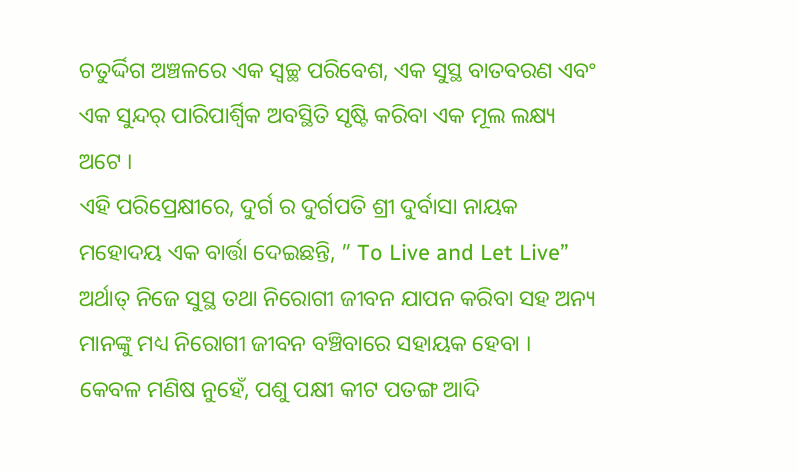ଚତୁର୍ଦ୍ଦିଗ ଅଞ୍ଚଳରେ ଏକ ସ୍ୱଚ୍ଛ ପରିବେଶ, ଏକ ସୁସ୍ଥ ବାତବରଣ ଏବଂ ଏକ ସୁନ୍ଦର୍ ପାରିପାର୍ଶ୍ବିକ ଅବସ୍ଥିତି ସୃଷ୍ଟି କରିବା ଏକ ମୂଲ ଲକ୍ଷ୍ୟ ଅଟେ ।
ଏହି ପରିପ୍ରେକ୍ଷୀରେ, ଦୁର୍ଗ ର ଦୁର୍ଗପତି ଶ୍ରୀ ଦୁର୍ବାସା ନାୟକ ମହୋଦୟ ଏକ ବାର୍ତ୍ତା ଦେଇଛନ୍ତି, ” To Live and Let Live” ଅର୍ଥାତ୍ ନିଜେ ସୁସ୍ଥ ତଥା ନିରୋଗୀ ଜୀବନ ଯାପନ କରିବା ସହ ଅନ୍ୟ ମାନଙ୍କୁ ମଧ୍ୟ ନିରୋଗୀ ଜୀବନ ବଞ୍ଚିବାରେ ସହାୟକ ହେବା ।
କେବଳ ମଣିଷ ନୁହେଁ, ପଶୁ ପକ୍ଷୀ କୀଟ ପତଙ୍ଗ ଆଦି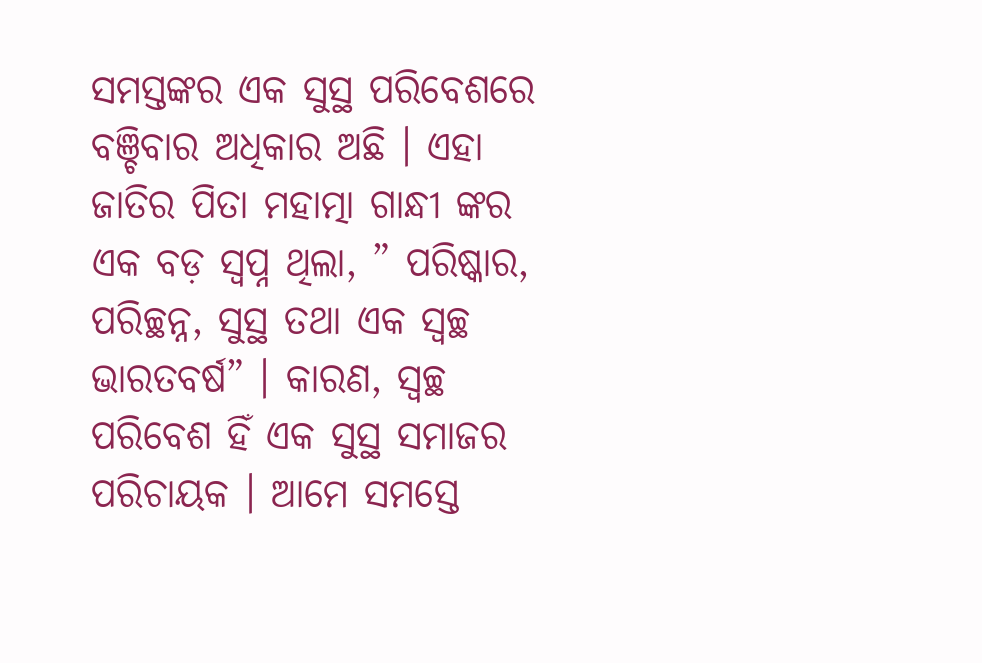ସମସ୍ତଙ୍କର ଏକ ସୁସ୍ଥ ପରିବେଶରେ ବଞ୍ଚିବାର ଅଧିକାର ଅଛି । ଏହା ଜାତିର ପିତା ମହାତ୍ମା ଗାନ୍ଧୀ ଙ୍କର ଏକ ବଡ଼ ସ୍ବପ୍ନ ଥିଲା, ” ପରିଷ୍କାର, ପରିଚ୍ଛନ୍ନ, ସୁସ୍ଥ ତଥା ଏକ ସ୍ୱଚ୍ଛ ଭାରତବର୍ଷ” । କାରଣ, ସ୍ୱଚ୍ଛ ପରିବେଶ ହିଁ ଏକ ସୁସ୍ଥ ସମାଜର ପରିଚାୟକ । ଆମେ ସମସ୍ତେ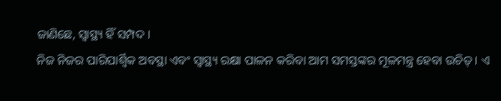ଜାଣିଛେ, ସ୍ବାସ୍ଥ୍ୟ ହିଁ ସମ୍ପଦ ।
ନିଜ ନିଜର ପାରିପାର୍ଶ୍ବିକ ଅବସ୍ଥା ଏବଂ ସ୍ବାସ୍ଥ୍ୟ ରକ୍ଷା ପାଳନ କରିବା ଆମ ସମସ୍ତଙ୍କର ମୂଳମନ୍ତ୍ର ହେବା ଉଚିତ୍ । ଏ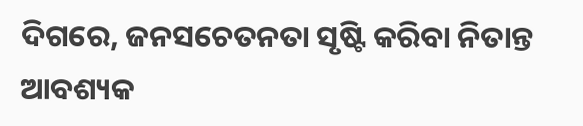ଦିଗରେ, ଜନସଚେତନତା ସୃଷ୍ଟି କରିବା ନିତାନ୍ତ ଆବଶ୍ୟକ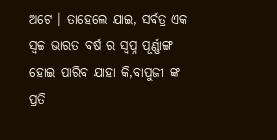ଅଟେ । ତାହେଲେ ଯାଇ, ସର୍ବତ୍ର ଏକ ସ୍ୱଚ୍ଚ ଭାରତ ବର୍ଷ ର ସ୍ବପ୍ନ ପୂର୍ଣ୍ଣାଙ୍ଗ ହୋଇ ପାରିବ ଯାହା କି,ବାପୁଜୀ ଙ୍କ ପ୍ରତି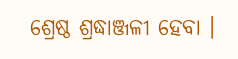ଶ୍ରେଷ୍ଠ ଶ୍ରଦ୍ଧାଞ୍ଜଳୀ ହେବା ।